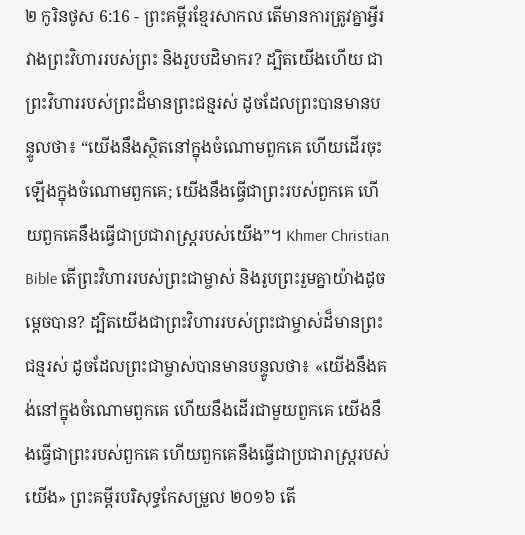២ កូរិនថូស 6:16 - ព្រះគម្ពីរខ្មែរសាកល តើមានការត្រូវគ្នាអ្វីរវាងព្រះវិហាររបស់ព្រះ និងរូបបដិមាករ? ដ្បិតយើងហើយ ជាព្រះវិហាររបស់ព្រះដ៏មានព្រះជន្មរស់ ដូចដែលព្រះបានមានបន្ទូលថា៖ “យើងនឹងស្ថិតនៅក្នុងចំណោមពួកគេ ហើយដើរចុះឡើងក្នុងចំណោមពួកគេ; យើងនឹងធ្វើជាព្រះរបស់ពួកគេ ហើយពួកគេនឹងធ្វើជាប្រជារាស្ត្ររបស់យើង”។ Khmer Christian Bible តើព្រះវិហាររបស់ព្រះជាម្ចាស់ និងរូបព្រះរួមគ្នាយ៉ាងដូចម្ដេចបាន? ដ្បិតយើងជាព្រះវិហាររបស់ព្រះជាម្ចាស់ដ៏មានព្រះជន្មរស់ ដូចដែលព្រះជាម្ចាស់បានមានបន្ទូលថា៖ «យើងនឹងគង់នៅក្នុងចំណោមពួកគេ ហើយនឹងដើរជាមួយពួកគេ យើងនឹងធ្វើជាព្រះរបស់ពួកគេ ហើយពួកគេនឹងធ្វើជាប្រជារាស្រ្ដរបស់យើង» ព្រះគម្ពីរបរិសុទ្ធកែសម្រួល ២០១៦ តើ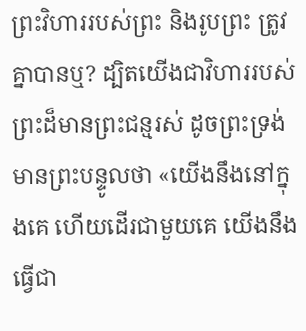ព្រះវិហាររបស់ព្រះ និងរូបព្រះ ត្រូវគ្នាបានឬ? ដ្បិតយើងជាវិហាររបស់ព្រះដ៏មានព្រះជន្មរស់ ដូចព្រះទ្រង់មានព្រះបន្ទូលថា «យើងនឹងនៅក្នុងគេ ហើយដើរជាមួយគេ យើងនឹងធ្វើជា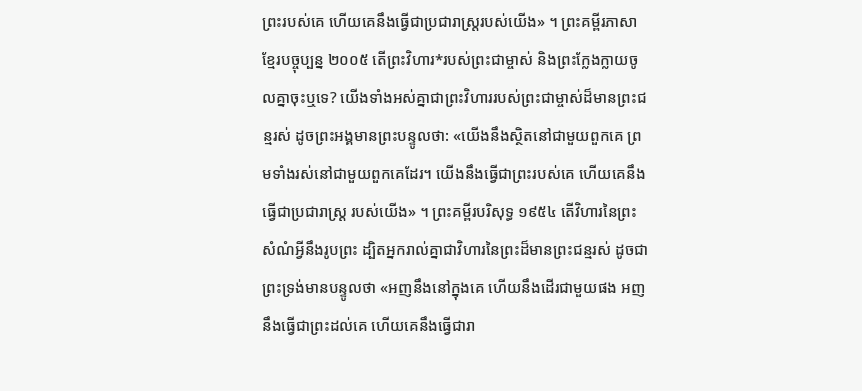ព្រះរបស់គេ ហើយគេនឹងធ្វើជាប្រជារាស្ត្ររបស់យើង» ។ ព្រះគម្ពីរភាសាខ្មែរបច្ចុប្បន្ន ២០០៥ តើព្រះវិហារ*របស់ព្រះជាម្ចាស់ និងព្រះក្លែងក្លាយចូលគ្នាចុះឬទេ? យើងទាំងអស់គ្នាជាព្រះវិហាររបស់ព្រះជាម្ចាស់ដ៏មានព្រះជន្មរស់ ដូចព្រះអង្គមានព្រះបន្ទូលថា: «យើងនឹងស្ថិតនៅជាមួយពួកគេ ព្រមទាំងរស់នៅជាមួយពួកគេដែរ។ យើងនឹងធ្វើជាព្រះរបស់គេ ហើយគេនឹងធ្វើជាប្រជារាស្ដ្រ របស់យើង» ។ ព្រះគម្ពីរបរិសុទ្ធ ១៩៥៤ តើវិហារនៃព្រះសំណំអ្វីនឹងរូបព្រះ ដ្បិតអ្នករាល់គ្នាជាវិហារនៃព្រះដ៏មានព្រះជន្មរស់ ដូចជាព្រះទ្រង់មានបន្ទូលថា «អញនឹងនៅក្នុងគេ ហើយនឹងដើរជាមួយផង អញនឹងធ្វើជាព្រះដល់គេ ហើយគេនឹងធ្វើជារា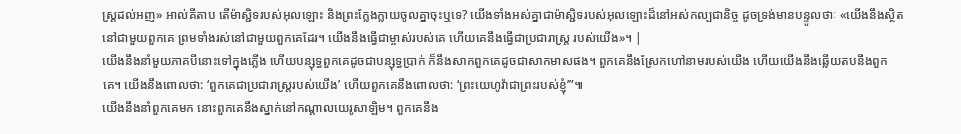ស្ត្រដល់អញ» អាល់គីតាប តើម៉ាស្ជិទរបស់អុលឡោះ និងព្រះក្លែងក្លាយចូលគ្នាចុះឬទេ? យើងទាំងអស់គ្នាជាម៉ាស្ជិទរបស់អុលឡោះដ៏នៅអស់កល្បជានិច្ច ដូចទ្រង់មានបន្ទូលថាៈ «យើងនឹងស្ថិតនៅជាមួយពួកគេ ព្រមទាំងរស់នៅជាមួយពួកគេដែរ។ យើងនឹងធ្វើជាម្ចាស់របស់គេ ហើយគេនឹងធ្វើជាប្រជារាស្ដ្រ របស់យើង»។ |
យើងនឹងនាំមួយភាគបីនោះទៅក្នុងភ្លើង ហើយបន្សុទ្ធពួកគេដូចជាបន្សុទ្ធប្រាក់ ក៏នឹងសាកពួកគេដូចជាសាកមាសផង។ ពួកគេនឹងស្រែកហៅនាមរបស់យើង ហើយយើងនឹងឆ្លើយតបនឹងពួកគេ។ យើងនឹងពោលថា: ‘ពួកគេជាប្រជារាស្ត្ររបស់យើង’ ហើយពួកគេនឹងពោលថា: ‘ព្រះយេហូវ៉ាជាព្រះរបស់ខ្ញុំ’”៕
យើងនឹងនាំពួកគេមក នោះពួកគេនឹងស្នាក់នៅកណ្ដាលយេរូសាឡិម។ ពួកគេនឹង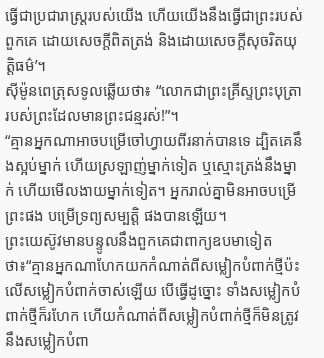ធ្វើជាប្រជារាស្ត្ររបស់យើង ហើយយើងនឹងធ្វើជាព្រះរបស់ពួកគេ ដោយសេចក្ដីពិតត្រង់ និងដោយសេចក្ដីសុចរិតយុត្តិធម៌’។
ស៊ីម៉ូនពេត្រុសទូលឆ្លើយថា៖ “លោកជាព្រះគ្រីស្ទព្រះបុត្រារបស់ព្រះដែលមានព្រះជន្មរស់!”។
“គ្មានអ្នកណាអាចបម្រើចៅហ្វាយពីរនាក់បានទេ ដ្បិតគេនឹងស្អប់ម្នាក់ ហើយស្រឡាញ់ម្នាក់ទៀត ឬស្មោះត្រង់នឹងម្នាក់ ហើយមើលងាយម្នាក់ទៀត។ អ្នករាល់គ្នាមិនអាចបម្រើព្រះផង បម្រើទ្រព្យសម្បត្តិ ផងបានឡើយ។
ព្រះយេស៊ូវមានបន្ទូលនឹងពួកគេជាពាក្យឧបមាទៀតថា៖“គ្មានអ្នកណាហែកយកកំណាត់ពីសម្លៀកបំពាក់ថ្មីប៉ះលើសម្លៀកបំពាក់ចាស់ឡើយ បើធ្វើដូច្នោះ ទាំងសម្លៀកបំពាក់ថ្មីក៏រហែក ហើយកំណាត់ពីសម្លៀកបំពាក់ថ្មីក៏មិនត្រូវនឹងសម្លៀកបំពា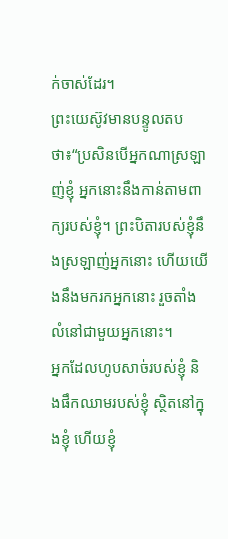ក់ចាស់ដែរ។
ព្រះយេស៊ូវមានបន្ទូលតបថា៖“ប្រសិនបើអ្នកណាស្រឡាញ់ខ្ញុំ អ្នកនោះនឹងកាន់តាមពាក្យរបស់ខ្ញុំ។ ព្រះបិតារបស់ខ្ញុំនឹងស្រឡាញ់អ្នកនោះ ហើយយើងនឹងមករកអ្នកនោះ រួចតាំងលំនៅជាមួយអ្នកនោះ។
អ្នកដែលហូបសាច់របស់ខ្ញុំ និងផឹកឈាមរបស់ខ្ញុំ ស្ថិតនៅក្នុងខ្ញុំ ហើយខ្ញុំ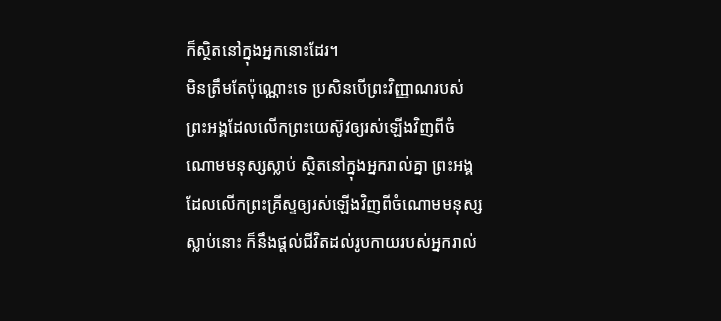ក៏ស្ថិតនៅក្នុងអ្នកនោះដែរ។
មិនត្រឹមតែប៉ុណ្ណោះទេ ប្រសិនបើព្រះវិញ្ញាណរបស់ព្រះអង្គដែលលើកព្រះយេស៊ូវឲ្យរស់ឡើងវិញពីចំណោមមនុស្សស្លាប់ ស្ថិតនៅក្នុងអ្នករាល់គ្នា ព្រះអង្គដែលលើកព្រះគ្រីស្ទឲ្យរស់ឡើងវិញពីចំណោមមនុស្សស្លាប់នោះ ក៏នឹងផ្ដល់ជីវិតដល់រូបកាយរបស់អ្នករាល់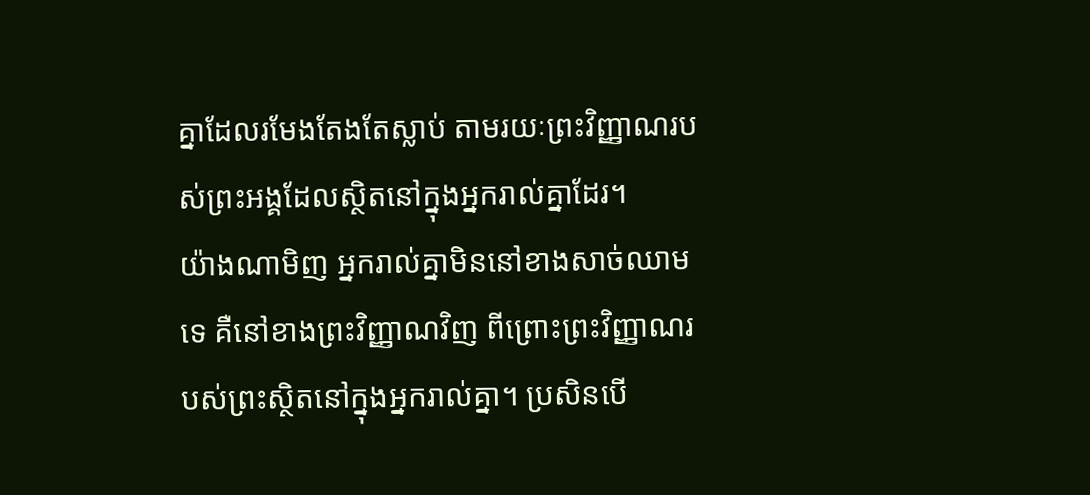គ្នាដែលរមែងតែងតែស្លាប់ តាមរយៈព្រះវិញ្ញាណរបស់ព្រះអង្គដែលស្ថិតនៅក្នុងអ្នករាល់គ្នាដែរ។
យ៉ាងណាមិញ អ្នករាល់គ្នាមិននៅខាងសាច់ឈាមទេ គឺនៅខាងព្រះវិញ្ញាណវិញ ពីព្រោះព្រះវិញ្ញាណរបស់ព្រះស្ថិតនៅក្នុងអ្នករាល់គ្នា។ ប្រសិនបើ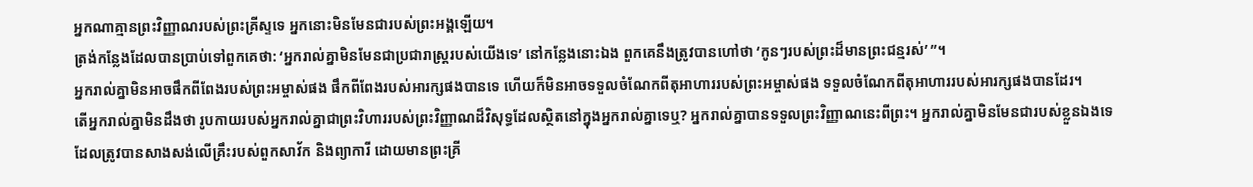អ្នកណាគ្មានព្រះវិញ្ញាណរបស់ព្រះគ្រីស្ទទេ អ្នកនោះមិនមែនជារបស់ព្រះអង្គឡើយ។
ត្រង់កន្លែងដែលបានប្រាប់ទៅពួកគេថា: ‘អ្នករាល់គ្នាមិនមែនជាប្រជារាស្ត្ររបស់យើងទេ’ នៅកន្លែងនោះឯង ពួកគេនឹងត្រូវបានហៅថា ‘កូនៗរបស់ព្រះដ៏មានព្រះជន្មរស់’ ”។
អ្នករាល់គ្នាមិនអាចផឹកពីពែងរបស់ព្រះអម្ចាស់ផង ផឹកពីពែងរបស់អារក្សផងបានទេ ហើយក៏មិនអាចទទួលចំណែកពីតុអាហាររបស់ព្រះអម្ចាស់ផង ទទួលចំណែកពីតុអាហាររបស់អារក្សផងបានដែរ។
តើអ្នករាល់គ្នាមិនដឹងថា រូបកាយរបស់អ្នករាល់គ្នាជាព្រះវិហាររបស់ព្រះវិញ្ញាណដ៏វិសុទ្ធដែលស្ថិតនៅក្នុងអ្នករាល់គ្នាទេឬ? អ្នករាល់គ្នាបានទទួលព្រះវិញ្ញាណនេះពីព្រះ។ អ្នករាល់គ្នាមិនមែនជារបស់ខ្លួនឯងទេ
ដែលត្រូវបានសាងសង់លើគ្រឹះរបស់ពួកសាវ័ក និងព្យាការី ដោយមានព្រះគ្រី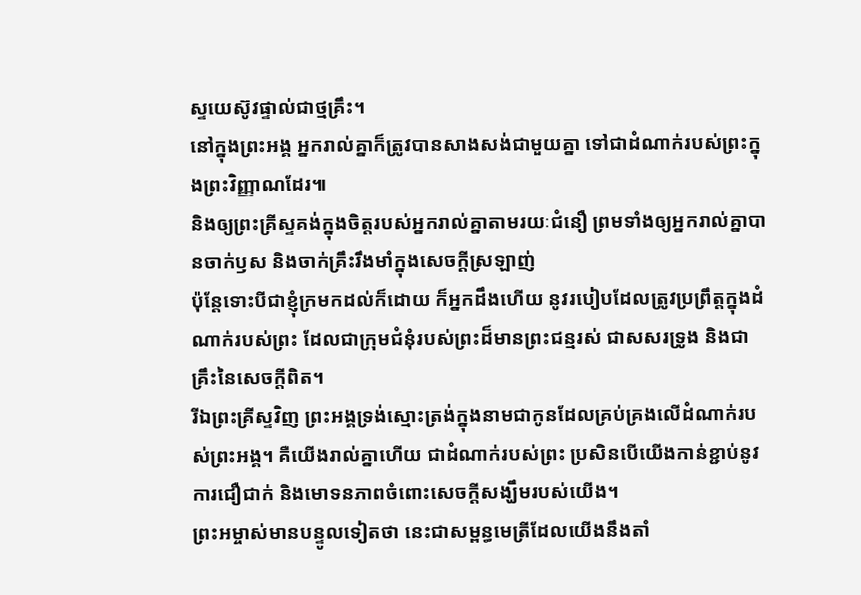ស្ទយេស៊ូវផ្ទាល់ជាថ្មគ្រឹះ។
នៅក្នុងព្រះអង្គ អ្នករាល់គ្នាក៏ត្រូវបានសាងសង់ជាមួយគ្នា ទៅជាដំណាក់របស់ព្រះក្នុងព្រះវិញ្ញាណដែរ៕
និងឲ្យព្រះគ្រីស្ទគង់ក្នុងចិត្តរបស់អ្នករាល់គ្នាតាមរយៈជំនឿ ព្រមទាំងឲ្យអ្នករាល់គ្នាបានចាក់ឫស និងចាក់គ្រឹះរឹងមាំក្នុងសេចក្ដីស្រឡាញ់
ប៉ុន្តែទោះបីជាខ្ញុំក្រមកដល់ក៏ដោយ ក៏អ្នកដឹងហើយ នូវរបៀបដែលត្រូវប្រព្រឹត្តក្នុងដំណាក់របស់ព្រះ ដែលជាក្រុមជំនុំរបស់ព្រះដ៏មានព្រះជន្មរស់ ជាសសរទ្រូង និងជាគ្រឹះនៃសេចក្ដីពិត។
រីឯព្រះគ្រីស្ទវិញ ព្រះអង្គទ្រង់ស្មោះត្រង់ក្នុងនាមជាកូនដែលគ្រប់គ្រងលើដំណាក់របស់ព្រះអង្គ។ គឺយើងរាល់គ្នាហើយ ជាដំណាក់របស់ព្រះ ប្រសិនបើយើងកាន់ខ្ជាប់នូវការជឿជាក់ និងមោទនភាពចំពោះសេចក្ដីសង្ឃឹមរបស់យើង។
ព្រះអម្ចាស់មានបន្ទូលទៀតថា នេះជាសម្ពន្ធមេត្រីដែលយើងនឹងតាំ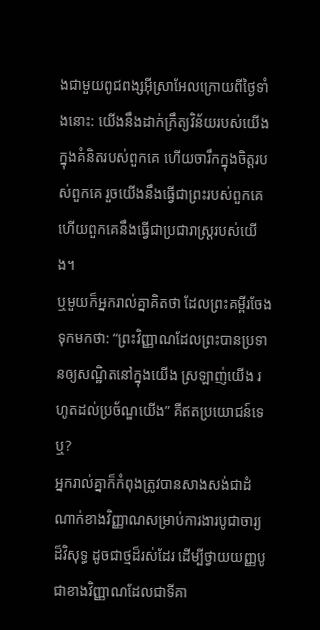ងជាមួយពូជពង្សអ៊ីស្រាអែលក្រោយពីថ្ងៃទាំងនោះ: យើងនឹងដាក់ក្រឹត្យវិន័យរបស់យើងក្នុងគំនិតរបស់ពួកគេ ហើយចារឹកក្នុងចិត្តរបស់ពួកគេ រួចយើងនឹងធ្វើជាព្រះរបស់ពួកគេ ហើយពួកគេនឹងធ្វើជាប្រជារាស្ត្ររបស់យើង។
ឬមួយក៏អ្នករាល់គ្នាគិតថា ដែលព្រះគម្ពីរចែងទុកមកថា: “ព្រះវិញ្ញាណដែលព្រះបានប្រទានឲ្យសណ្ឋិតនៅក្នុងយើង ស្រឡាញ់យើង រហូតដល់ប្រច័ណ្ឌយើង” គឺឥតប្រយោជន៍ទេឬ?
អ្នករាល់គ្នាក៏កំពុងត្រូវបានសាងសង់ជាដំណាក់ខាងវិញ្ញាណសម្រាប់ការងារបូជាចារ្យដ៏វិសុទ្ធ ដូចជាថ្មដ៏រស់ដែរ ដើម្បីថ្វាយយញ្ញបូជាខាងវិញ្ញាណដែលជាទីគា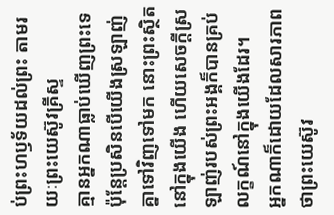ប់ព្រះហឫទ័យដល់ព្រះ តាមរយៈព្រះយេស៊ូវគ្រីស្ទ
គ្មានអ្នកណាធ្លាប់ឃើញព្រះទេ ប៉ុន្តែប្រសិនបើយើងស្រឡាញ់គ្នាទៅវិញទៅមក នោះព្រះស្ថិតនៅក្នុងយើង ហើយសេចក្ដីស្រឡាញ់របស់ព្រះអង្គក៏បានគ្រប់លក្ខណ៍នៅក្នុងយើងដែរ។
អ្នកណាក៏ដោយដែលសារភាពថាព្រះយេស៊ូវ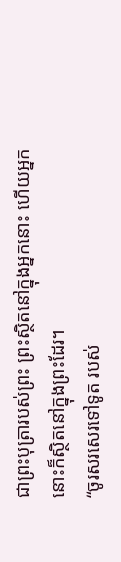ជាព្រះបុត្រារបស់ព្រះ ព្រះស្ថិតនៅក្នុងអ្នកនោះ ហើយអ្នកនោះក៏ស្ថិតនៅក្នុងព្រះដែរ។
“ចូរសរសេរទៅទូត របស់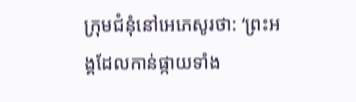ក្រុមជំនុំនៅអេភេសូរថា: ‘ព្រះអង្គដែលកាន់ផ្កាយទាំង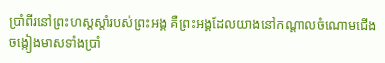ប្រាំពីរនៅព្រះហស្តស្ដាំរបស់ព្រះអង្គ គឺព្រះអង្គដែលយាងនៅកណ្ដាលចំណោមជើងចង្កៀងមាសទាំងប្រាំ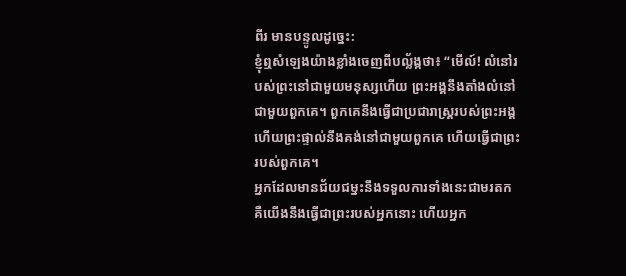ពីរ មានបន្ទូលដូច្នេះ:
ខ្ញុំឮសំឡេងយ៉ាងខ្លាំងចេញពីបល្ល័ង្កថា៖ “មើល៍! លំនៅរបស់ព្រះនៅជាមួយមនុស្សហើយ ព្រះអង្គនឹងតាំងលំនៅជាមួយពួកគេ។ ពួកគេនឹងធ្វើជាប្រជារាស្ត្ររបស់ព្រះអង្គ ហើយព្រះផ្ទាល់នឹងគង់នៅជាមួយពួកគេ ហើយធ្វើជាព្រះរបស់ពួកគេ។
អ្នកដែលមានជ័យជម្នះនឹងទទួលការទាំងនេះជាមរតក គឺយើងនឹងធ្វើជាព្រះរបស់អ្នកនោះ ហើយអ្នក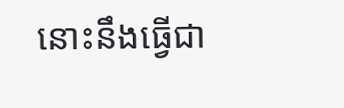នោះនឹងធ្វើជា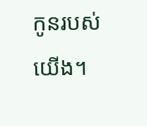កូនរបស់យើង។